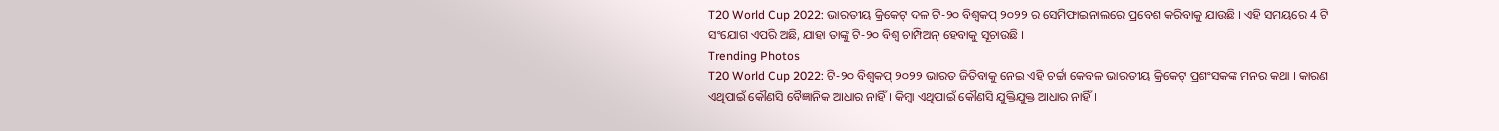T20 World Cup 2022: ଭାରତୀୟ କ୍ରିକେଟ୍ ଦଳ ଟି-୨୦ ବିଶ୍ୱକପ୍ ୨୦୨୨ ର ସେମିଫାଇନାଲରେ ପ୍ରବେଶ କରିବାକୁ ଯାଉଛି । ଏହି ସମୟରେ 4 ଟି ସଂଯୋଗ ଏପରି ଅଛି, ଯାହା ତାଙ୍କୁ ଟି-୨୦ ବିଶ୍ୱ ଚାମ୍ପିଅନ୍ ହେବାକୁ ସୂଚାଉଛି ।
Trending Photos
T20 World Cup 2022: ଟି-୨୦ ବିଶ୍ୱକପ୍ ୨୦୨୨ ଭାରତ ଜିତିବାକୁ ନେଇ ଏହି ଚର୍ଚ୍ଚା କେବଳ ଭାରତୀୟ କ୍ରିକେଟ୍ ପ୍ରଶଂସକଙ୍କ ମନର କଥା । କାରଣ ଏଥିପାଇଁ କୌଣସି ବୈଜ୍ଞାନିକ ଆଧାର ନାହିଁ । କିମ୍ବା ଏଥିପାଇଁ କୌଣସି ଯୁକ୍ତିଯୁକ୍ତ ଆଧାର ନାହିଁ ।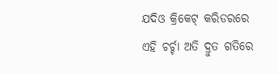ଯଦିଓ କ୍ରିକେଟ୍ କରିଡରରେ ଏହି ଚର୍ଚ୍ଚା ଅତି ଦ୍ରୁତ ଗତିରେ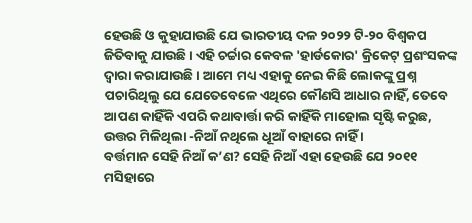ହେଉଛି ଓ କୁହାଯାଉଛି ଯେ ଭାରତୀୟ ଦଳ ୨୦୨୨ ଟି-୨୦ ବିଶ୍ୱକପ ଜିତିବାକୁ ଯାଉଛି । ଏହି ଚର୍ଚ୍ଚାର କେବଳ 'ହାର୍ଡକୋର' କ୍ରିକେଟ୍ ପ୍ରଶଂସକଙ୍କ ଦ୍ୱାରା କରାଯାଉଛି । ଆମେ ମଧ୍ୟ ଏହାକୁ ନେଇ କିଛି ଲୋକଙ୍କୁ ପ୍ରଶ୍ନ ପଚାରିଥିଲୁ ଯେ ଯେତେବେଳେ ଏଥିରେ କୌଣସି ଆଧାର ନାହିଁ, ତେବେ ଆପଣ କାହିଁକି ଏପରି କଥାବାର୍ତ୍ତା କରି କାହିଁକି ମାହୋଲ ସୃଷ୍ଟି କରୁଛ, ଉତ୍ତର ମିଳିଥିଲା -ନିଆଁ ନଥିଲେ ଧୂଆଁ ବାହାରେ ନାହିଁ ।
ବର୍ତ୍ତମାନ ସେହି ନିଆଁ କ’ଣ? ସେହି ନିଆଁ ଏହା ହେଉଛି ଯେ ୨୦୧୧ ମସିହାରେ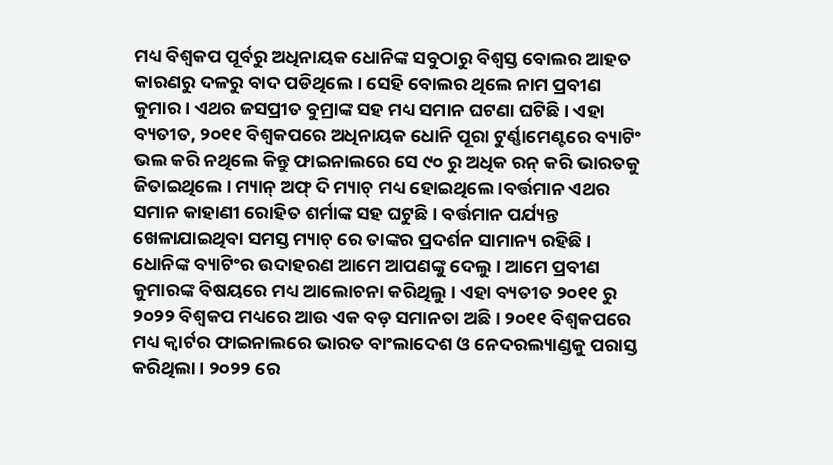ମଧ୍ୟ ବିଶ୍ୱକପ ପୂର୍ବରୁ ଅଧିନାୟକ ଧୋନିଙ୍କ ସବୁଠାରୁ ବିଶ୍ୱସ୍ତ ବୋଲର ଆହତ କାରଣରୁ ଦଳରୁ ବାଦ ପଡିଥିଲେ । ସେହି ବୋଲର ଥିଲେ ନାମ ପ୍ରବୀଣ କୁମାର । ଏଥର ଜସପ୍ରୀତ ବୁମ୍ରାଙ୍କ ସହ ମଧ୍ୟ ସମାନ ଘଟଣା ଘଟିଛି । ଏହା ବ୍ୟତୀତ, ୨୦୧୧ ବିଶ୍ୱକପରେ ଅଧିନାୟକ ଧୋନି ପୂରା ଟୁର୍ଣ୍ଣାମେଣ୍ଟରେ ବ୍ୟାଟିଂ ଭଲ କରି ନଥିଲେ କିନ୍ତୁ ଫାଇନାଲରେ ସେ ୯୦ ରୁ ଅଧିକ ରନ୍ କରି ଭାରତକୁ ଜିତାଇଥିଲେ । ମ୍ୟାନ୍ ଅଫ୍ ଦି ମ୍ୟାଚ୍ ମଧ୍ୟ ହୋଇଥିଲେ ।ବର୍ତ୍ତମାନ ଏଥର ସମାନ କାହାଣୀ ରୋହିତ ଶର୍ମାଙ୍କ ସହ ଘଟୁଛି । ବର୍ତ୍ତମାନ ପର୍ଯ୍ୟନ୍ତ ଖେଳାଯାଇଥିବା ସମସ୍ତ ମ୍ୟାଚ୍ ରେ ତାଙ୍କର ପ୍ରଦର୍ଶନ ସାମାନ୍ୟ ରହିଛି ।
ଧୋନିଙ୍କ ବ୍ୟାଟିଂର ଉଦାହରଣ ଆମେ ଆପଣଙ୍କୁ ଦେଲୁ । ଆମେ ପ୍ରବୀଣ କୁମାରଙ୍କ ବିଷୟରେ ମଧ୍ୟ ଆଲୋଚନା କରିଥିଲୁ । ଏହା ବ୍ୟତୀତ ୨୦୧୧ ରୁ ୨୦୨୨ ବିଶ୍ୱକପ ମଧ୍ୟରେ ଆଉ ଏକ ବଡ଼ ସମାନତା ଅଛି । ୨୦୧୧ ବିଶ୍ୱକପରେ ମଧ୍ୟ କ୍ୱାର୍ଟର ଫାଇନାଲରେ ଭାରତ ବାଂଲାଦେଶ ଓ ନେଦରଲ୍ୟାଣ୍ଡକୁ ପରାସ୍ତ କରିଥିଲା । ୨୦୨୨ ରେ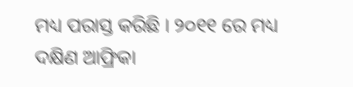ମଧ୍ୟ ପରାସ୍ତ କରିଛି । ୨୦୧୧ ରେ ମଧ୍ୟ ଦକ୍ଷିଣ ଆଫ୍ରିକା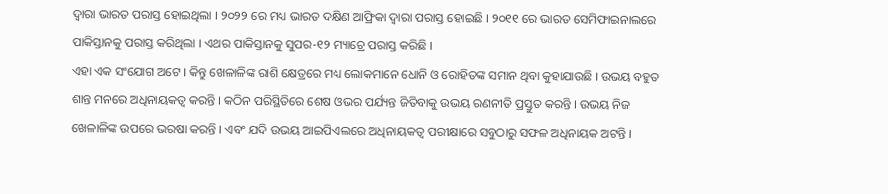ଦ୍ୱାରା ଭାରତ ପରାସ୍ତ ହୋଇଥିଲା । ୨୦୨୨ ରେ ମଧ୍ୟ ଭାରତ ଦକ୍ଷିଣ ଆଫ୍ରିକା ଦ୍ୱାରା ପରାସ୍ତ ହୋଇଛି । ୨୦୧୧ ରେ ଭାରତ ସେମିଫାଇନାଲରେ ପାକିସ୍ତାନକୁ ପରାସ୍ତ କରିଥିଲା । ଏଥର ପାକିସ୍ତାନକୁ ସୁପର-୧୨ ମ୍ୟାଚ୍ରେ ପରାସ୍ତ କରିଛି ।
ଏହା ଏକ ସଂଯୋଗ ଅଟେ । କିନ୍ତୁ ଖେଳାଳିଙ୍କ ରାଶି କ୍ଷେତ୍ରରେ ମଧ୍ୟ ଲୋକମାନେ ଧୋନି ଓ ରୋହିତଙ୍କ ସମାନ ଥିବା କୁହାଯାଉଛି । ଉଭୟ ବହୁତ ଶାନ୍ତ ମନରେ ଅଧିନାୟକତ୍ବ କରନ୍ତି । କଠିନ ପରିସ୍ଥିତିରେ ଶେଷ ଓଭର ପର୍ଯ୍ୟନ୍ତ ଜିତିବାକୁ ଉଭୟ ରଣନୀତି ପ୍ରସ୍ତୁତ କରନ୍ତି । ଉଭୟ ନିଜ ଖେଳାଳିଙ୍କ ଉପରେ ଭରଷା କରନ୍ତି । ଏବଂ ଯଦି ଉଭୟ ଆଇପିଏଲରେ ଅଧିନାୟକତ୍ୱ ପରୀକ୍ଷାରେ ସବୁଠାରୁ ସଫଳ ଅଧିନାୟକ ଅଟନ୍ତି ।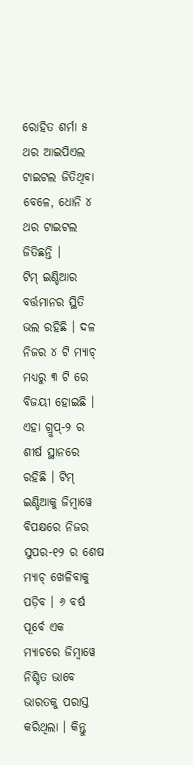ରୋହିତ ଶର୍ମା ୫ ଥର ଆଇପିଏଲ ଟାଇଟଲ ଜିତିଥିବା ବେଳେ, ଧୋନି ୪ ଥର ଟାଇଟଲ ଜିତିଛନ୍ତି ।
ଟିମ୍ ଇଣ୍ଡିଆର ବର୍ତ୍ତମାନର ସ୍ଥିତି ଭଲ ରହିଛି । ଦଳ ନିଜର ୪ ଟି ମ୍ୟାଚ୍ ମଧ୍ୟରୁ ୩ ଟି ରେ ବିଜୟୀ ହୋଇଛି । ଏହା ଗ୍ରୁପ୍-୨ ର ଶୀର୍ଷ ସ୍ଥାନରେ ରହିଛି । ଟିମ୍ ଇଣ୍ଡିଆକୁ ଜିମ୍ବାୱେ ବିପକ୍ଷରେ ନିଜର ସୁପର-୧୨ ର ଶେଷ ମ୍ୟାଚ୍ ଖେଳିବାକୁ ପଡ଼ିବ । ୬ ବର୍ଷ ପୂର୍ବେ ଏକ ମ୍ୟାଚରେ ଜିମ୍ବାୱେ ନିଶ୍ଚିତ ଭାବେ ଭାରତକୁ ପରାସ୍ତ କରିଥିଲା । କିନ୍ତୁ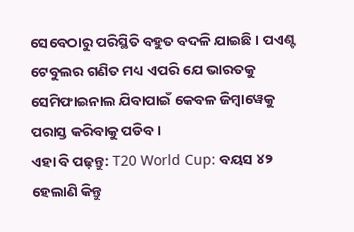ସେବେଠାରୁ ପରିସ୍ଥିତି ବହୁତ ବଦଳି ଯାଇଛି । ପଏଣ୍ଟ ଟେବୁଲର ଗଣିତ ମଧ୍ୟ ଏପରି ଯେ ଭାରତକୁ ସେମିଫାଇନାଲ ଯିବାପାଇଁ କେବଳ ଜିମ୍ବାୱେକୁ ପରାସ୍ତ କରିବାକୁ ପଡିବ ।
ଏହା ବି ପଢ଼ନ୍ତୁ: T20 World Cup: ବୟସ ୪୨ ହେଲାଣି କିନ୍ତୁ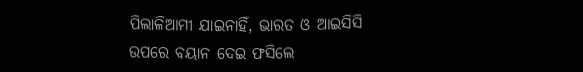ପିଲାଳିଆମୀ ଯାଇନାହିଁ, ଭାରତ ଓ ଆଇସିସି ଉପରେ ବୟାନ ଦେଇ ଫସିଲେ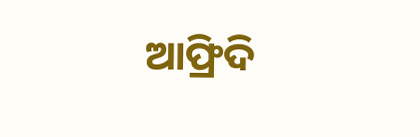ଆଫ୍ରିଦି